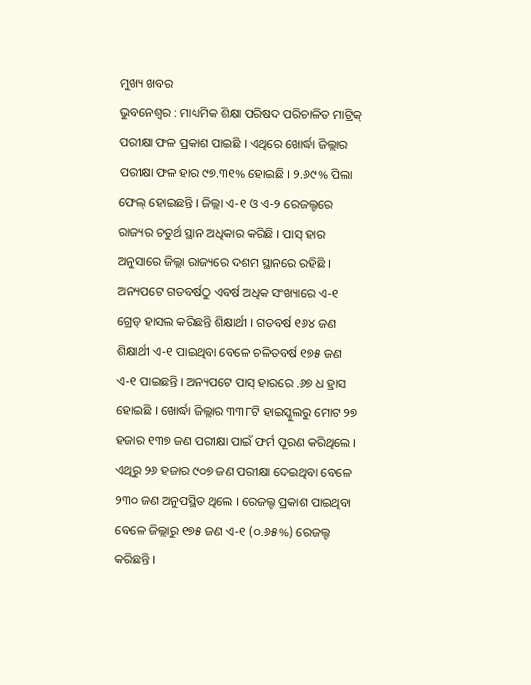ମୁଖ୍ୟ ଖବର
ଭୁବନେଶ୍ୱର : ମାଧ୍ୟମିକ ଶିକ୍ଷା ପରିଷଦ ପରିଚାଳିତ ମାଟ୍ରିକ୍ ପରୀକ୍ଷା ଫଳ ପ୍ରକାଶ ପାଇଛି । ଏଥିରେ ଖୋର୍ଦ୍ଧା ଜିଲ୍ଲାର ପରୀକ୍ଷା ଫଳ ହାର ୯୭.୩୧% ହୋଇଛି । ୨.୬୯% ପିଲା ଫେଲ୍ ହୋଇଛନ୍ତି । ଜିଲ୍ଲା ଏ-୧ ଓ ଏ-୨ ରେଜଲ୍ଟରେ ରାଜ୍ୟର ଚତୁର୍ଥ ସ୍ଥାନ ଅଧିକାର କରିଛି । ପାସ୍ ହାର ଅନୁସାରେ ଜିଲ୍ଲା ରାଜ୍ୟରେ ଦଶମ ସ୍ଥାନରେ ରହିଛି । ଅନ୍ୟପଟେ ଗତବର୍ଷଠୁ ଏବର୍ଷ ଅଧିକ ସଂଖ୍ୟାରେ ଏ-୧ ଗ୍ରେଡ୍ ହାସଲ କରିଛନ୍ତି ଶିକ୍ଷାର୍ଥୀ । ଗତବର୍ଷ ୧୬୪ ଜଣ ଶିକ୍ଷାର୍ଥୀ ଏ-୧ ପାଇଥିବା ବେଳେ ଚଳିତବର୍ଷ ୧୭୫ ଜଣ ଏ-୧ ପାଇଛନ୍ତି । ଅନ୍ୟପଟେ ପାସ୍ ହାରରେ .୬୭ ଧ ହ୍ରାସ ହୋଇଛି । ଖୋର୍ଦ୍ଧା ଜିଲ୍ଲାର ୩୩୮ଟି ହାଇସ୍କୁଲରୁ ମୋଟ ୨୭ ହଜାର ୧୩୭ ଜଣ ପରୀକ୍ଷା ପାଇଁ ଫର୍ମ ପୂରଣ କରିଥିଲେ । ଏଥିରୁ ୨୬ ହଜାର ୯୦୭ ଜଣ ପରୀକ୍ଷା ଦେଇଥିବା ବେଳେ ୨୩୦ ଜଣ ଅନୁପସ୍ଥିତ ଥିଲେ । ରେଜଲ୍ଟ ପ୍ରକାଶ ପାଇଥିବା ବେଳେ ଜିଲ୍ଲାରୁ ୧୭୫ ଜଣ ଏ-୧ (୦.୬୫%) ରେଜଲ୍ଟ କରିଛନ୍ତି ।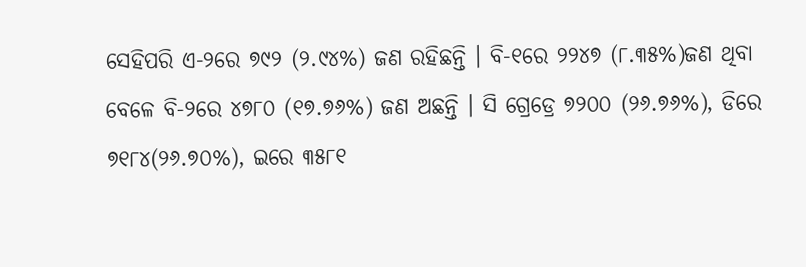ସେହିପରି ଏ-୨ରେ ୭୯୨ (୨.୯୪%) ଜଣ ରହିଛନ୍ତି । ବି-୧ରେ ୨୨୪୭ (୮.୩୫%)ଜଣ ଥିବା ବେଳେ ବି-୨ରେ ୪୭୮୦ (୧୭.୭୬%) ଜଣ ଅଛନ୍ତି । ସି ଗ୍ରେଡ୍ରେ ୭୨୦୦ (୨୬.୭୬%), ଡିରେ ୭୧୮୪(୨୬.୭୦%), ଇରେ ୩୫୮୧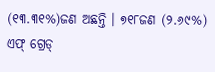(୧୩.୩୧%)ଜଣ ଅଛନ୍ତି । ୭୧୮ଜଣ (୨.୬୯%) ଏଫ୍ ଗ୍ରେଡ୍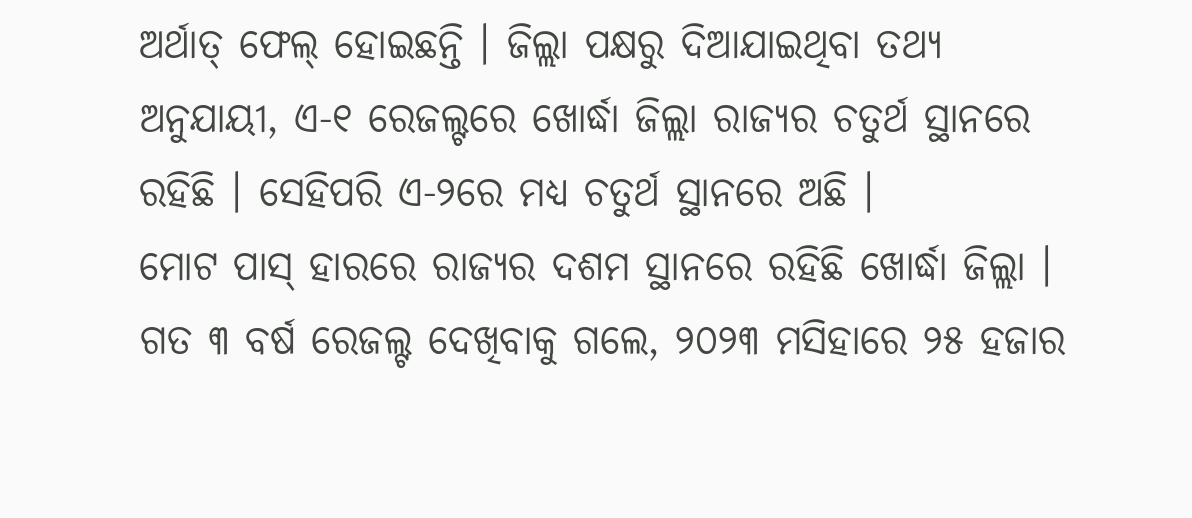ଅର୍ଥାତ୍ ଫେଲ୍ ହୋଇଛନ୍ତି । ଜିଲ୍ଲା ପକ୍ଷରୁ ଦିଆଯାଇଥିବା ତଥ୍ୟ ଅନୁଯାୟୀ, ଏ-୧ ରେଜଲ୍ଟରେ ଖୋର୍ଦ୍ଧା ଜିଲ୍ଲା ରାଜ୍ୟର ଚତୁର୍ଥ ସ୍ଥାନରେ ରହିଛି । ସେହିପରି ଏ-୨ରେ ମଧ୍ୟ ଚତୁର୍ଥ ସ୍ଥାନରେ ଅଛି ।
ମୋଟ ପାସ୍ ହାରରେ ରାଜ୍ୟର ଦଶମ ସ୍ଥାନରେ ରହିଛି ଖୋର୍ଦ୍ଧା ଜିଲ୍ଲା । ଗତ ୩ ବର୍ଷ ରେଜଲ୍ଟ ଦେଖିବାକୁ ଗଲେ, ୨୦୨୩ ମସିହାରେ ୨୫ ହଜାର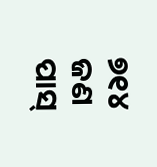୭୧୪ ଜଣ ପାସ୍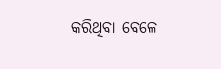କରିଥିବା ବେଳେ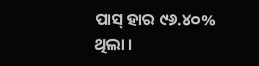ପାସ୍ ହାର ୯୬.୪୦% ଥିଲା ।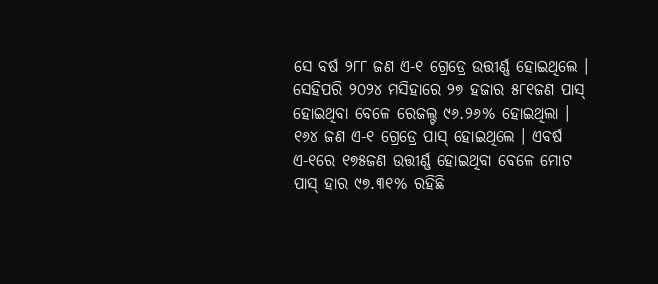ସେ ବର୍ଷ ୨୮୮ ଜଣ ଏ-୧ ଗ୍ରେଡ୍ରେ ଉତ୍ତୀର୍ଣ୍ଣ ହୋଇଥିଲେ । ସେହିପରି ୨୦୨୪ ମସିହାରେ ୨୭ ହଜାର ୫୮୧ଜଣ ପାସ୍ ହୋଇଥିବା ବେଳେ ରେଜଲ୍ଟ ୯୬.୨୬% ହୋଇଥିଲା । ୧୬୪ ଜଣ ଏ-୧ ଗ୍ରେଡ୍ରେ ପାସ୍ ହୋଇଥିଲେ । ଏବର୍ଷ ଏ-୧ରେ ୧୭୫ଜଣ ଉତ୍ତୀର୍ଣ୍ଣ ହୋଇଥିବା ବେଳେ ମୋଟ ପାସ୍ ହାର ୯୭.୩୧% ରହିଛି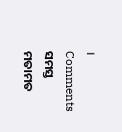।
Comments ସମସ୍ତ ମତାମତ